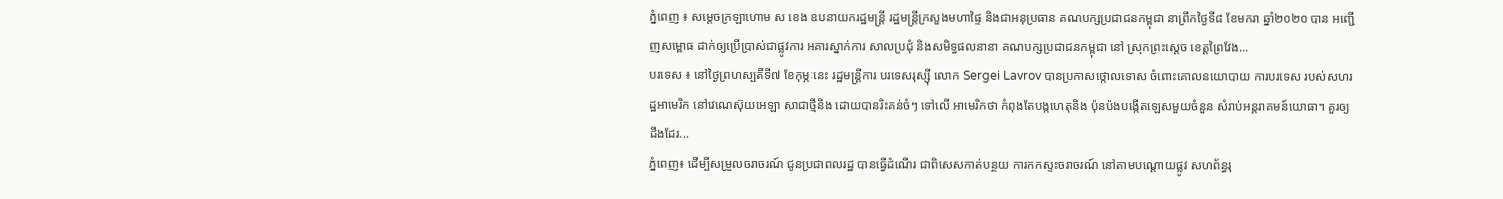ភ្នំពេញ ៖ សម្ដេចក្រឡាហោម ស ខេង ឧបនាយករដ្ឋមន្ដ្រី រដ្ឋមន្ដ្រីក្រសួងមហាផ្ទៃ និងជាអនុប្រធាន គណបក្សប្រជាជនកម្ពុជា នាព្រឹកថ្ងៃទី៨ ខែមករា ឆ្នាំ២០២០ បាន អញ្ជើញសម្ពោធ ដាក់ឲ្យប្រើប្រាស់ជាផ្លូវការ អគារស្នាក់ការ សាលប្រជុំ និងសមិទ្ធផលនានា គណបក្សប្រជាជនកម្ពុជា នៅ ស្រុកព្រះស្តេច ខេត្តព្រៃវែង...
បរទេស ៖ នៅថ្ងៃព្រហស្បតិ៍ទី៧ ខែកុម្ភៈនេះ រដ្ឋមន្ត្រីការ បរទេសរុស្ស៊ី លោក Sergei Lavrov បានប្រកាសថ្កោលទោស ចំពោះគោលនយោបាយ ការបរទេស របស់សហរដ្ឋអាមេរិក នៅវេណេស៊ុយអេឡា សាជាថ្មីនិង ដោយបានរិះគន់ចំៗ ទៅលើ អាមេរិកថា កំពុងតែបង្កហេតុនិង ប៉ុនប៉ងបង្កើតឡេសមួយចំនួន សំរាប់អន្តរាគមន៍យោធា។ គួរឲ្យដឹងដែរ...
ភ្នំពេញ៖ ដើម្បីសម្រួលចរាចរណ៍ ជូនប្រជាពលរដ្ឋ បានធ្វើដំណើរ ជាពិសេសកាត់បន្ថយ ការកកស្ទះចរាចរណ៍ នៅតាមបណ្ដោយផ្លូវ សហព័ន្ធរុ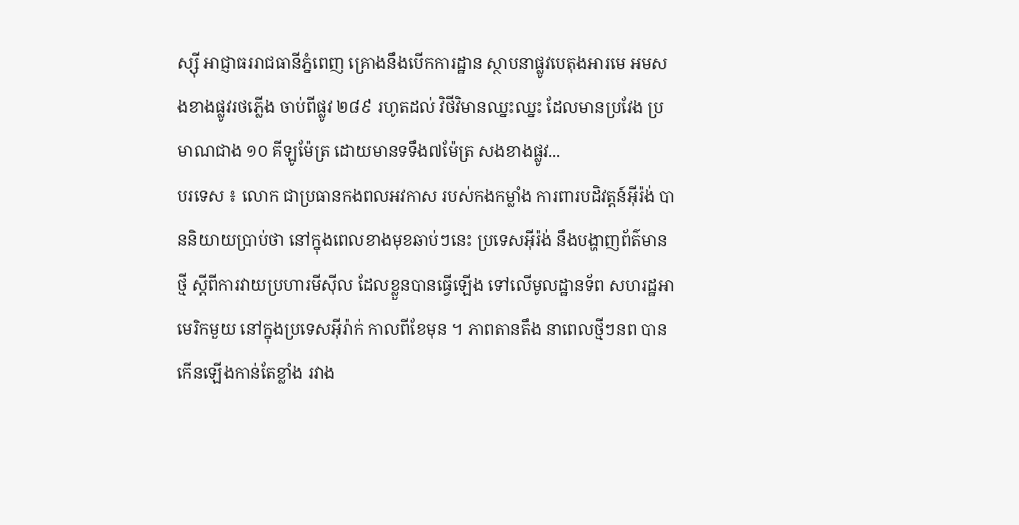ស្ស៊ី អាជ្ញាធររាជធានីភ្នំពេញ គ្រោងនឹងបើកការដ្ឋាន ស្ថាបនាផ្លូវបេតុងអារមេ អមសងខាងផ្លូវរថភ្លើង ចាប់ពីផ្លូវ ២៨៩ រហូតដល់ វិថីវិមានឈ្នះឈ្នះ ដែលមានប្រវែង ប្រមាណជាង ១០ គីឡូម៉ែត្រ ដោយមានទទឹង៧ម៉ែត្រ សងខាងផ្លូវ...
បរទេស ៖ លោក ជាប្រធានកងពលអវកាស របស់កងកម្លាំង ការពារបដិវត្តន៍អ៊ីរ៉ង់ បាននិយាយប្រាប់ថា នៅក្នុងពេលខាងមុខឆាប់ៗនេះ ប្រទេសអ៊ីរ៉ង់ នឹងបង្ហាញព័ត៌មានថ្មី ស្តីពីការវាយប្រហារមីស៊ីល ដែលខ្លួនបានធ្វើឡើង ទៅលើមូលដ្ឋានទ័ព សហរដ្ឋអាមេរិកមួយ នៅក្នុងប្រទេសអ៊ីរ៉ាក់ កាលពីខែមុន ។ ភាពតានតឹង នាពេលថ្មីៗនព បានកើនឡើងកាន់តែខ្លាំង រវាង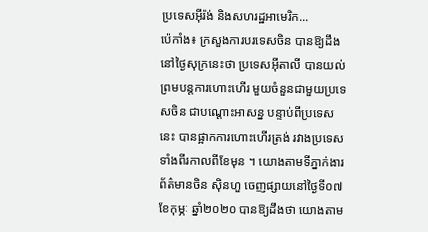ប្រទេសអ៊ីរ៉ង់ និងសហរដ្ឋអាមេរិក...
ប៉េកាំង៖ ក្រសួងការបរទេសចិន បានឱ្យដឹងនៅថ្ងៃសុក្រនេះថា ប្រទេសអ៊ីតាលី បានយល់ព្រមបន្តការហោះហើរ មួយចំនួនជាមួយប្រទេសចិន ជាបណ្តោះអាសន្ន បន្ទាប់ពីប្រទេសនេះ បានផ្អាកការហោះហើរត្រង់ រវាងប្រទេសទាំងពីរកាលពីខែមុន ។ យោងតាមទីភ្នាក់ងារព័ត៌មានចិន ស៊ិនហួ ចេញផ្សាយនៅថ្ងៃទី០៧ ខែកុម្ភៈ ឆ្នាំ២០២០ បានឱ្យដឹងថា យោងតាម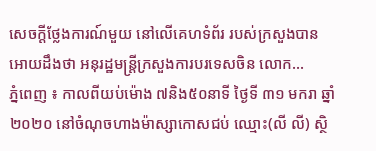សេចក្តីថ្លែងការណ៍មួយ នៅលើគេហទំព័រ របស់ក្រសួងបានអោយដឹងថា អនុរដ្ឋមន្រ្តីក្រសួងការបរទេសចិន លោក...
ភ្នំពេញ ៖ កាលពីយប់ម៉ោង ៧និង៥០នាទី ថ្ងៃទី ៣១ មករា ឆ្នាំ ២០២០ នៅចំណុចហាងម៉ាស្សាកោសជប់ ឈ្មោះ(លី លី) ស្ថិ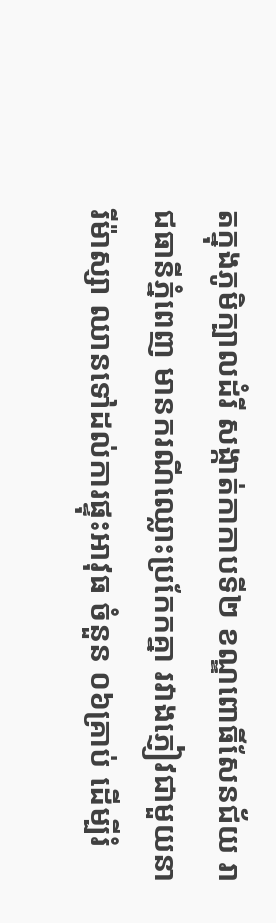តក្នុងភូមិក្បាលដំរី សង្កាត់កាកាបទី២ ខណ្ឌពោធិ៍សែនជ័យ រាជធានីភ្នំពេញ មានករណីឈ្លោះប្រកែកគ្នា រវាងភ្ញៀវជាមួយនារីម៉ាស្សា ឈានទៅដល់ការផ្ទុះអាវុធ ចំនួន ០៦គ្រាប់ ដើម្បីរំ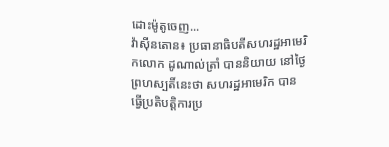ដោះម៉ូតូចេញ...
វ៉ាស៊ីនតោន៖ ប្រធានាធិបតីសហរដ្ឋអាមេរិកលោក ដូណាល់ត្រាំ បាននិយាយ នៅថ្ងៃព្រហស្បតិ៍នេះថា សហរដ្ឋអាមេរិក បានធ្វើប្រតិបត្តិការប្រ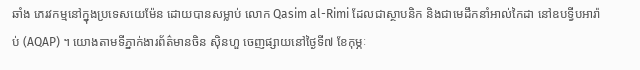ឆាំង ភេរវកម្មនៅក្នុងប្រទេសយេម៉ែន ដោយបានសម្លាប់ លោក Qasim al-Rimi ដែលជាស្ថាបនិក និងជាមេដឹកនាំអាល់កៃដា នៅឧបទ្វីបអារ៉ាប់ (AQAP) ។ យោងតាមទីភ្នាក់ងារព័ត៌មានចិន ស៊ិនហួ ចេញផ្សាយនៅថ្ងៃទី៧ ខែកុម្ភៈ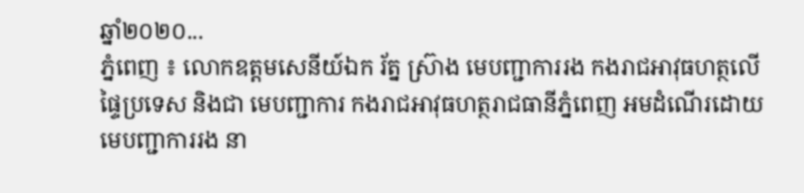ឆ្នាំ២០២០...
ភ្នំពេញ ៖ លោកឧត្តមសេនីយ៍ឯក រ័ត្ន ស៊្រាង មេបញ្ជាការរង កងរាជអាវុធហត្ថលើផ្ទៃប្រទេស និងជា មេបញ្ជាការ កងរាជអាវុធហត្ថរាជធានីភ្នំពេញ អមដំណើរដោយមេបញ្ជាការរង នា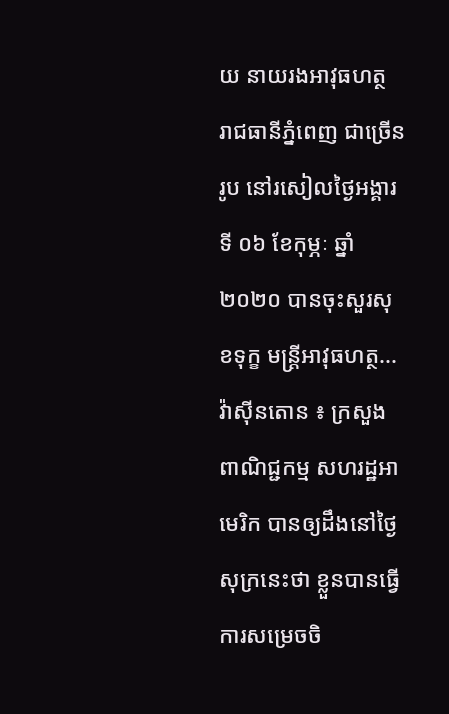យ នាយរងអាវុធហត្ថ រាជធានីភ្នំពេញ ជាច្រើនរូប នៅរសៀលថ្ងៃអង្គារ ទី ០៦ ខែកុម្ភៈ ឆ្នាំ២០២០ បានចុះសួរសុខទុក្ខ មន្ត្រីអាវុធហត្ថ...
វ៉ាស៊ីនតោន ៖ ក្រសួងពាណិជ្ជកម្ម សហរដ្ឋអាមេរិក បានឲ្យដឹងនៅថ្ងៃសុក្រនេះថា ខ្លួនបានធ្វើការសម្រេចចិ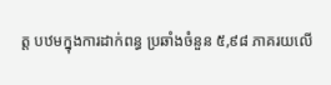ត្ត បឋមក្នុងការដាក់ពន្ធ ប្រឆាំងចំនួន ៥,៩៨ ភាគរយលើ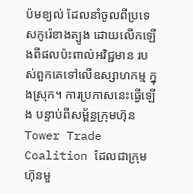ប៉មខ្យល់ ដែលនាំចូលពីប្រទេសកូរ៉េខាងត្បូង ដោយលើកឡើងពីផលប៉ះពាល់អវិជ្ជមាន របស់ពួកគេទៅលើឧស្សាហកម្ម ក្នុងស្រុក។ ការប្រកាសនេះធ្វើឡើង បន្ទាប់ពីសម្ព័ន្ធក្រុមហ៊ុន Tower Trade Coalition ដែលជាក្រុមហ៊ុនមួ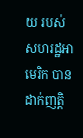យ របស់សហរដ្ឋអាមេរិក បានដាក់ញត្តិ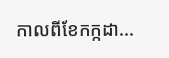កាលពីខែកក្កដា...